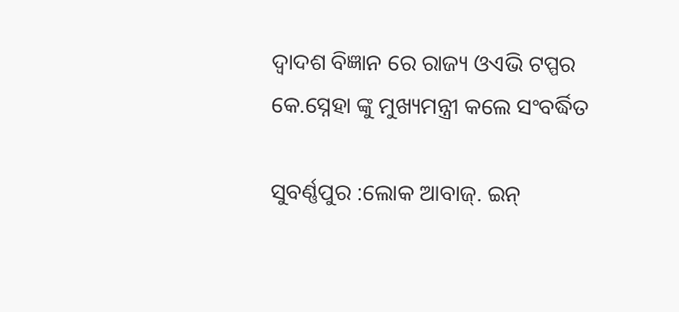ଦ୍ଵାଦଶ ବିଜ୍ଞାନ ରେ ରାଜ୍ୟ ଓଏଭି ଟପ୍ପର କେ.ସ୍ନେହା ଙ୍କୁ ମୁଖ୍ୟମନ୍ତ୍ରୀ କଲେ ସଂବର୍ଦ୍ଧିତ

ସୁବର୍ଣ୍ଣପୁର :ଲୋକ ଆବାଜ୍. ଇନ୍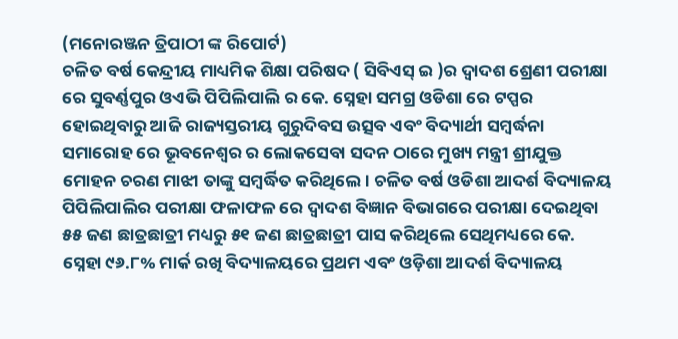(ମନୋରଞ୍ଜନ ତ୍ରିପାଠୀ ଙ୍କ ରିପୋର୍ଟ)
ଚଳିତ ବର୍ଷ କେନ୍ଦ୍ରୀୟ ମାଧ୍ୟମିକ ଶିକ୍ଷା ପରିଷଦ ( ସିବିଏସ୍ ଇ )ର ଦ୍ୱାଦଶ ଶ୍ରେଣୀ ପରୀକ୍ଷା ରେ ସୁବର୍ଣ୍ଣପୁର ଓଏଭି ପିପିଲିପାଲି ର କେ. ସ୍ନେହା ସମଗ୍ର ଓଡିଶା ରେ ଟପ୍ପର ହୋଇଥିବାରୁ ଆଜି ରାଜ୍ୟସ୍ତରୀୟ ଗୁରୁଦିବସ ଉତ୍ସବ ଏବଂ ବିଦ୍ୟାର୍ଥୀ ସମ୍ବର୍ଦ୍ଧନା ସମାରୋହ ରେ ଭୂବନେଶ୍ଵର ର ଲୋକସେବା ସଦନ ଠାରେ ମୁଖ୍ୟ ମନ୍ତ୍ରୀ ଶ୍ରୀଯୁକ୍ତ ମୋହନ ଚରଣ ମାଝୀ ତାଙ୍କୁ ସମ୍ବର୍ଦ୍ଧିତ କରିଥିଲେ। ଚଳିତ ବର୍ଷ ଓଡିଶା ଆଦର୍ଶ ବିଦ୍ୟାଳୟ ପିପିଲିପାଲିର ପରୀକ୍ଷା ଫଳାଫଳ ରେ ଦ୍ୱାଦଶ ବିଜ୍ଞାନ ବିଭାଗରେ ପରୀକ୍ଷା ଦେଇଥିବା ୫୫ ଜଣ ଛାତ୍ରଛାତ୍ରୀ ମଧ୍ୟରୁ ୫୧ ଜଣ ଛାତ୍ରଛାତ୍ରୀ ପାସ କରିଥିଲେ ସେଥିମଧ୍ୟରେ କେ. ସ୍ନେହା ୯୬.୮% ମାର୍କ ରଖି ବିଦ୍ୟାଳୟରେ ପ୍ରଥମ ଏବଂ ଓଡ଼ିଶା ଆଦର୍ଶ ବିଦ୍ୟାଳୟ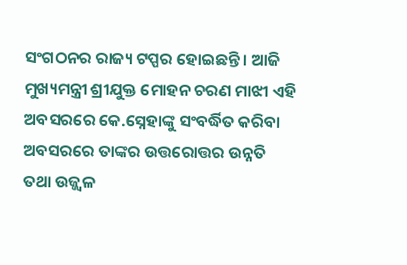ସଂଗଠନର ରାଜ୍ୟ ଟପ୍ପର ହୋଇଛନ୍ତି । ଆଜି ମୁଖ୍ୟମନ୍ତ୍ରୀ ଶ୍ରୀଯୁକ୍ତ ମୋହନ ଚରଣ ମାଝୀ ଏହି ଅବସରରେ କେ.ସ୍ନେହାଙ୍କୁ ସଂବର୍ଦ୍ଧିତ କରିବା ଅବସରରେ ତାଙ୍କର ଉତ୍ତରୋତ୍ତର ଉନ୍ନତି ତଥା ଉଜ୍ଜ୍ୱଳ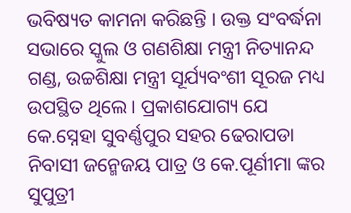ଭବିଷ୍ୟତ କାମନା କରିଛନ୍ତି । ଉକ୍ତ ସଂବର୍ଦ୍ଧନା ସଭାରେ ସ୍କୁଲ ଓ ଗଣଶିକ୍ଷା ମନ୍ତ୍ରୀ ନିତ୍ୟାନନ୍ଦ ଗଣ୍ଡ, ଉଚ୍ଚଶିକ୍ଷା ମନ୍ତ୍ରୀ ସୂର୍ଯ୍ୟବଂଶୀ ସୂରଜ ମଧ୍ୟ ଉପସ୍ଥିତ ଥିଲେ। ପ୍ରକାଶଯୋଗ୍ୟ ଯେ କେ.ସ୍ନେହା ସୁବର୍ଣ୍ଣପୁର ସହର ଢେରାପଡା ନିବାସୀ ଜନ୍ମେଜୟ ପାତ୍ର ଓ କେ.ପୂର୍ଣୀମା ଙ୍କର ସୁପୁତ୍ରୀ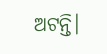ଅଟନ୍ତି।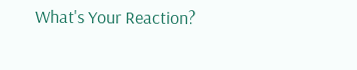What's Your Reaction?